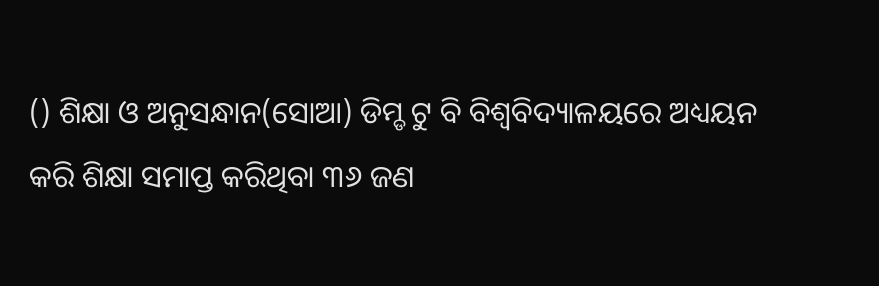() ଶିକ୍ଷା ଓ ଅନୁସନ୍ଧାନ(ସୋଆ) ଡିମ୍ଡ ଟୁ ବି ବିଶ୍ୱବିଦ୍ୟାଳୟରେ ଅଧ୍ୟୟନ କରି ଶିକ୍ଷା ସମାପ୍ତ କରିଥିବା ୩୬ ଜଣ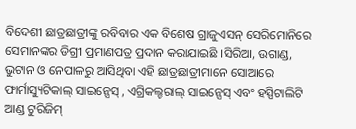ବିଦେଶୀ ଛାତ୍ରଛାତ୍ରୀଙ୍କୁ ରବିବାର ଏକ ବିଶେଷ ଗ୍ରାଜୁଏସନ୍ ସେରିମୋନିରେ ସେମାନଙ୍କର ଡିଗ୍ରୀ ପ୍ରମାଣପତ୍ର ପ୍ରଦାନ କରାଯାଇଛି ।ସିରିଆ, ଉଗାଣ୍ଡ, ଭୁଟାନ ଓ ନେପାଳରୁ ଆସିଥିବା ଏହି ଛାତ୍ରଛାତ୍ରୀମାନେ ସୋଆରେ ଫାର୍ମାସ୍ୟୁଟିକାଲ୍ ସାଇନ୍ସେସ୍ , ଏଗ୍ରିକଲ୍ଚରାଲ୍ ସାଇନ୍ସେସ୍ ଏବଂ ହସ୍ପିଟାଲିଟି ଆଣ୍ଡ ଟୁରିଜିମ୍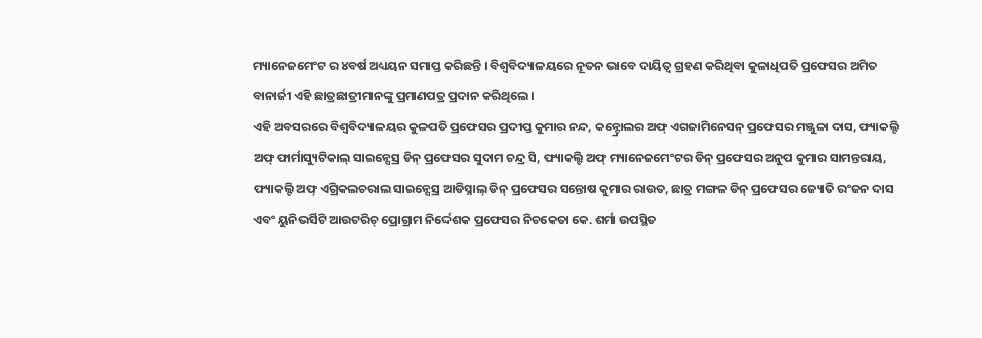ମ୍ୟାନେଜମେଂଟ ର ୪ବର୍ଷ ଅଧ୍ୟୟନ ସମାପ୍ତ କରିଛନ୍ତି । ବିଶ୍ୱବିଦ୍ୟାଳୟରେ ନୂତନ ଭାବେ ଦାୟିତ୍ୱ ଗ୍ରହଣ କରିଥିବା କୁଳାଧିପତି ପ୍ରଫେସର ଅମିତ ବାନାର୍ଜୀ ଏହି ଛାତ୍ରଛାତ୍ରୀମାନଙ୍କୁ ପ୍ରମାଣପତ୍ର ପ୍ରଦାନ କରିଥିଲେ ।
ଏହି ଅବସରରେ ବିଶ୍ୱବିଦ୍ୟାଳୟର କୁଳପତି ପ୍ରଫେସର ପ୍ରଦୀପ୍ତ କୁମାର ନନ୍ଦ, କନ୍ଟ୍ରୋଲର ଅଫ୍ ଏଗଜାମିନେସନ୍ ପ୍ରଫେସର ମଞ୍ଜୁଳା ଦାସ, ଫ୍ୟାକଲ୍ଟି ଅଫ୍ ଫାର୍ମାସ୍ୟୁଟିକାଲ୍ ସାଇନ୍ସେସ୍ର ଡିନ୍ ପ୍ରଫେସର ସୁଦାମ ଚନ୍ଦ୍ର ସି, ଫ୍ୟାକଲ୍ଟି ଅଫ୍ ମ୍ୟାନେଜମେଂଟର ଡିନ୍ ପ୍ରଫେସର ଅନୁପ କୁମାର ସାମନ୍ତରାୟ, ଫ୍ୟାକଲ୍ଟି ଅଫ୍ ଏଗ୍ରିକଲଚରାଲ ସାଇନ୍ସେସ୍ର ଆଡିସ୍ନାଲ୍ ଡିନ୍ ପ୍ରଫେସର ସନ୍ତୋଷ କୁମାର ରାଉତ, ଛାତ୍ର ମଙ୍ଗଳ ଡିନ୍ ପ୍ରଫେସର ଜ୍ୟୋତି ରଂଜନ ଦାସ ଏବଂ ୟୁନିଭର୍ସିଟି ଆଉଟରିଚ୍ ପ୍ରୋଗ୍ରାମ ନିର୍ଦ୍ଦେଶକ ପ୍ରଫେସର ନିଚକେତା କେ. ଶର୍ମା ଉପସ୍ଥିତ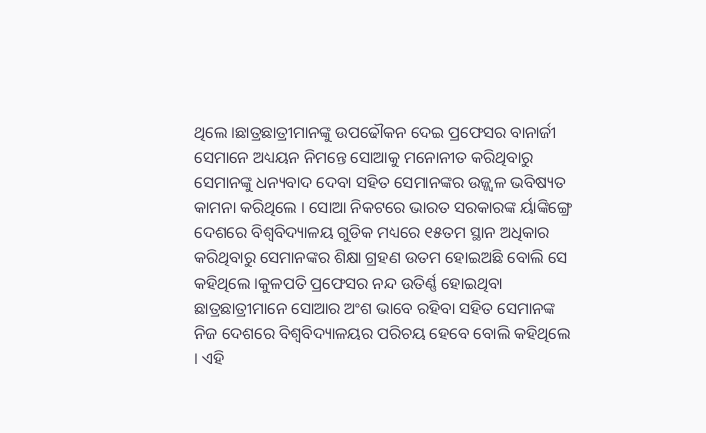ଥିଲେ ।ଛାତ୍ରଛାତ୍ରୀମାନଙ୍କୁ ଉପଢୌକନ ଦେଇ ପ୍ରଫେସର ବାନାର୍ଜୀ ସେମାନେ ଅଧ୍ୟୟନ ନିମନ୍ତେ ସୋଆକୁ ମନୋନୀତ କରିଥିବାରୁ ସେମାନଙ୍କୁ ଧନ୍ୟବାଦ ଦେବା ସହିତ ସେମାନଙ୍କର ଉଜ୍ଜ୍ୱଳ ଭବିଷ୍ୟତ କାମନା କରିଥିଲେ । ସୋଆ ନିକଟରେ ଭାରତ ସରକାରଙ୍କ ର୍ୟାଙ୍କିଙ୍ଗ୍ରେ ଦେଶରେ ବିଶ୍ୱବିଦ୍ୟାଳୟ ଗୁଡିକ ମଧ୍ୟରେ ୧୫ତମ ସ୍ଥାନ ଅଧିକାର କରିଥିବାରୁ ସେମାନଙ୍କର ଶିକ୍ଷା ଗ୍ରହଣ ଉତମ ହୋଇଅଛି ବୋଲି ସେ କହିଥିଲେ ।କୁଳପତି ପ୍ରଫେସର ନନ୍ଦ ଉତିର୍ଣ୍ଣ ହୋଇଥିବା ଛାତ୍ରଛାତ୍ରୀମାନେ ସୋଆର ଅଂଶ ଭାବେ ରହିବା ସହିତ ସେମାନଙ୍କ ନିଜ ଦେଶରେ ବିଶ୍ୱବିଦ୍ୟାଳୟର ପରିଚୟ ହେବେ ବୋଲି କହିଥିଲେ । ଏହି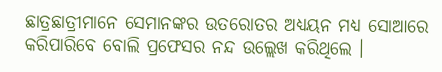ଛାତ୍ରଛାତ୍ରୀମାନେ ସେମାନଙ୍କର ଉତରୋତର ଅଧ୍ୟୟନ ମଧ୍ୟ ସୋଆରେ କରିପାରିବେ ବୋଲି ପ୍ରଫେସର ନନ୍ଦ ଉଲ୍ଲେଖ କରିଥିଲେ ।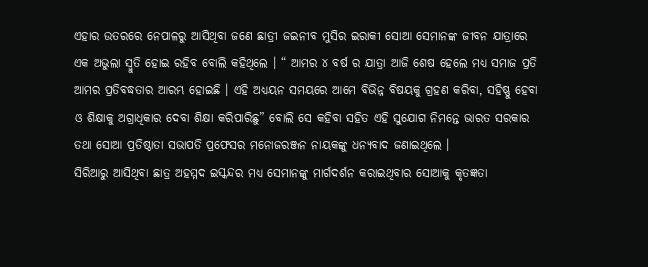ଏହାର ଉତରରେ ନେପାଳରୁ ଆସିଥିବା ଜଣେ ଛାତ୍ରୀ ଜଇନୀବ ମୁସିର ଇରାକୀ ସୋଆ ସେମାନଙ୍କ ଜୀବନ ଯାତ୍ରାରେ ଏକ ଅଭୁଲା ସ୍ୱୁତି ହୋଇ ରହିବ ବୋଲି କହିଥିଲେ । “ ଆମର ୪ ବର୍ଷ ର ଯାତ୍ରା ଆଜି ଶେଷ ହେଲେ ମଧ୍ୟ ସମାଜ ପ୍ରତି ଆମର ପ୍ରତିବଦ୍ଧତାର ଆରମ୍ଭ ହୋଇଛି । ଏହି ଅଧ୍ୟୟନ ସମୟରେ ଆମେ ବିଭିନ୍ନ ବିଷୟକୁ ଗ୍ରହଣ କରିବା, ସହିଷ୍ଣୁ ହେବା ଓ ଶିକ୍ଷାକୁ ଅଗ୍ରାଧିକାର ଦେବା ଶିକ୍ଷା କରିପାରିଛୁ” ବୋଲି ସେ କହିବା ସହିତ ଏହି ସୁଯୋଗ ନିମନ୍ତେ ଭାରତ ସରକାର ତଥା ସୋଆ ପ୍ରତିଷ୍ଠାତା ସଭାପତି ପ୍ରଫେସର ମନୋଜରଞ୍ଜନ ନାୟକଙ୍କୁ ଧନ୍ୟବାଦ ଜଣାଇଥିଲେ ।
ସିରିଆରୁ ଆସିଥିବା ଛାତ୍ର ଅହମ୍ମଦ ଇସ୍କନ୍ଦର ମଧ୍ୟ ସେମାନଙ୍କୁ ମାର୍ଗଦର୍ଶନ କରାଇଥିବାର ସୋଆକୁ କୃତଜ୍ଞତା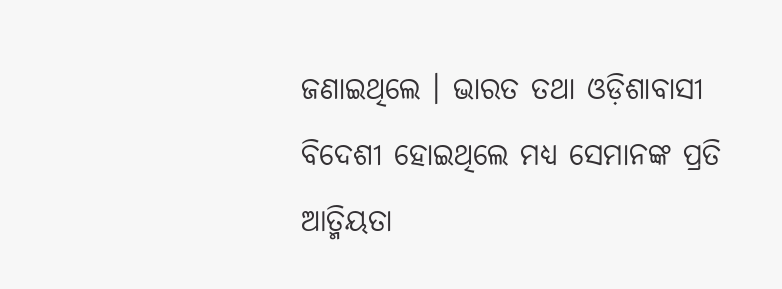ଜଣାଇଥିଲେ । ଭାରତ ତଥା ଓଡ଼ିଶାବାସୀ ବିଦେଶୀ ହୋଇଥିଲେ ମଧ୍ୟ ସେମାନଙ୍କ ପ୍ରତି ଆତ୍ମିୟତା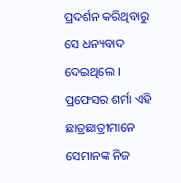ପ୍ରଦର୍ଶନ କରିଥିବାରୁ ସେ ଧନ୍ୟବାଦ ଦେଇଥିଲେ । ପ୍ରଫେସର ଶର୍ମା ଏହି ଛାତ୍ରଛାତ୍ରୀମାନେ ସେମାନଙ୍କ ନିଜ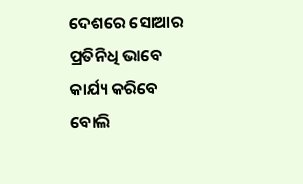ଦେଶରେ ସୋଆର ପ୍ରତିନିଧି ଭାବେ କାର୍ଯ୍ୟ କରିବେ ବୋଲି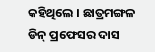କହିଥିଲେ । ଛାତ୍ରମଙ୍ଗଳ ଡିନ୍ ପ୍ରଫେସର ଦାସ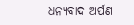ଧନ୍ୟବାଦ ଅର୍ପଣ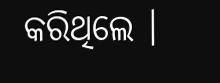କରିଥିଲେ ।